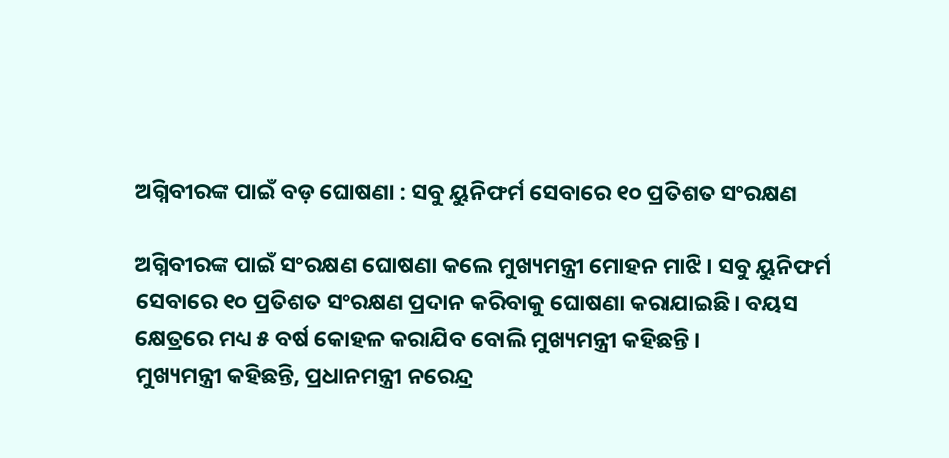ଅଗ୍ନିବୀରଙ୍କ ପାଇଁ ବଡ଼ ଘୋଷଣା : ସବୁ ୟୁନିଫର୍ମ ସେବାରେ ୧୦ ପ୍ରତିଶତ ସଂରକ୍ଷଣ

ଅଗ୍ନିବୀରଙ୍କ ପାଇଁ ସଂରକ୍ଷଣ ଘୋଷଣା କଲେ ମୁଖ୍ୟମନ୍ତ୍ରୀ ମୋହନ ମାଝି । ସବୁ ୟୁନିଫର୍ମ ସେବାରେ ୧୦ ପ୍ରତିଶତ ସଂରକ୍ଷଣ ପ୍ରଦାନ କରିବାକୁ ଘୋଷଣା କରାଯାଇଛି। ବୟସ କ୍ଷେତ୍ରରେ ମଧ୍ୟ ୫ ବର୍ଷ କୋହଳ କରାଯିବ ବୋଲି ମୁଖ୍ୟମନ୍ତ୍ରୀ କହିଛନ୍ତି ।
ମୁଖ୍ୟମନ୍ତ୍ରୀ କହିଛନ୍ତି, ପ୍ରଧାନମନ୍ତ୍ରୀ ନରେନ୍ଦ୍ର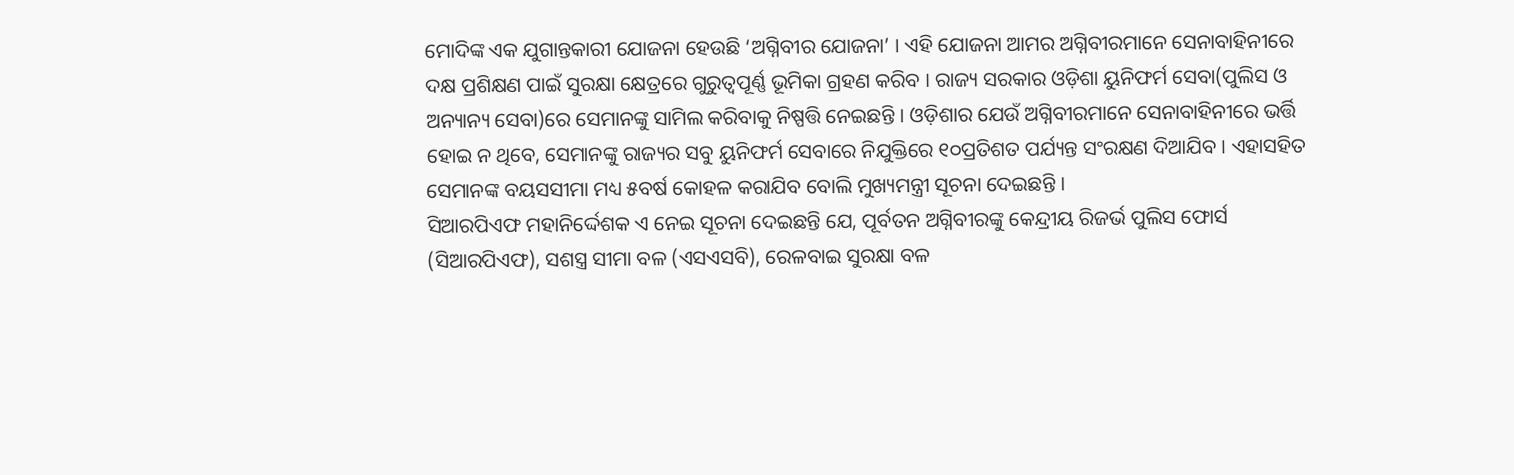ମୋଦିଙ୍କ ଏକ ଯୁଗାନ୍ତକାରୀ ଯୋଜନା ହେଉଛି ‘ଅଗ୍ନିବୀର ଯୋଜନା’ । ଏହି ଯୋଜନା ଆମର ଅଗ୍ନିବୀରମାନେ ସେନାବାହିନୀରେ ଦକ୍ଷ ପ୍ରଶିକ୍ଷଣ ପାଇଁ ସୁରକ୍ଷା କ୍ଷେତ୍ରରେ ଗୁରୁତ୍ୱପୂର୍ଣ୍ଣ ଭୂମିକା ଗ୍ରହଣ କରିବ । ରାଜ୍ୟ ସରକାର ଓଡ଼ିଶା ୟୁନିଫର୍ମ ସେବା(ପୁଲିସ ଓ ଅନ୍ୟାନ୍ୟ ସେବା)ରେ ସେମାନଙ୍କୁ ସାମିଲ କରିବାକୁ ନିଷ୍ପତ୍ତି ନେଇଛନ୍ତି । ଓଡ଼ିଶାର ଯେଉଁ ଅଗ୍ନିବୀରମାନେ ସେନାବାହିନୀରେ ଭର୍ତ୍ତି ହୋଇ ନ ଥିବେ, ସେମାନଙ୍କୁ ରାଜ୍ୟର ସବୁ ୟୁନିଫର୍ମ ସେବାରେ ନିଯୁକ୍ତିରେ ୧୦ପ୍ରତିଶତ ପର୍ଯ୍ୟନ୍ତ ସଂରକ୍ଷଣ ଦିଆଯିବ । ଏହାସହିତ ସେମାନଙ୍କ ବୟସସୀମା ମଧ୍ୟ ୫ବର୍ଷ କୋହଳ କରାଯିବ ବୋଲି ମୁଖ୍ୟମନ୍ତ୍ରୀ ସୂଚନା ଦେଇଛନ୍ତି ।
ସିଆରପିଏଫ ମହାନିର୍ଦ୍ଦେଶକ ଏ ନେଇ ସୂଚନା ଦେଇଛନ୍ତି ଯେ, ପୂର୍ବତନ ଅଗ୍ନିବୀରଙ୍କୁ କେନ୍ଦ୍ରୀୟ ରିଜର୍ଭ ପୁଲିସ ଫୋର୍ସ (ସିଆରପିଏଫ), ସଶସ୍ତ୍ର ସୀମା ବଳ (ଏସଏସବି), ରେଳବାଇ ସୁରକ୍ଷା ବଳ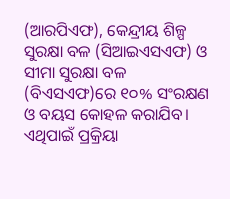(ଆରପିଏଫ), କେନ୍ଦ୍ରୀୟ ଶିଳ୍ପ ସୁରକ୍ଷା ବଳ (ସିଆଇଏସଏଫ) ଓ ସୀମା ସୁରକ୍ଷା ବଳ (ବିଏସଏଫ)ରେ ୧୦% ସଂରକ୍ଷଣ ଓ ବୟସ କୋହଳ କରାଯିବ। ଏଥିପାଇଁ ପ୍ରକ୍ରିୟା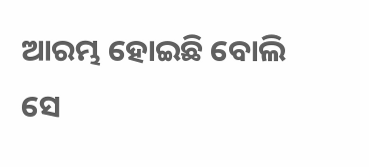ଆରମ୍ଭ ହୋଇଛି ବୋଲି ସେ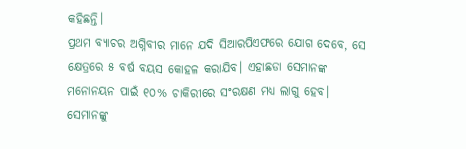କହିଛନ୍ତି।
ପ୍ରଥମ ବ୍ୟାଚର ଅଗ୍ନିବୀର ମାନେ ଯଦି ସିଆରପିଏଫରେ ଯୋଗ ଦେବେ, ସେ କ୍ଷେତ୍ରରେ ୫ ବର୍ଷ ବୟସ କୋହଳ କରାଯିବ। ଏହାଛଡା ସେମାନଙ୍କ ମନୋନୟନ ପାଇଁ ୧୦% ଚାକିରୀରେ ସଂରକ୍ଷଣ ମଧ୍ୟ ଲାଗୁ ହେବ। ସେମାନଙ୍କୁ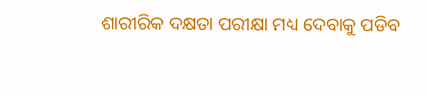ଶାରୀରିକ ଦକ୍ଷତା ପରୀକ୍ଷା ମଧ୍ୟ ଦେବାକୁ ପଡିବ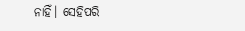ନାହିଁ। ସେହିପରି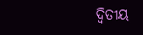ଦ୍ଵିତୀୟ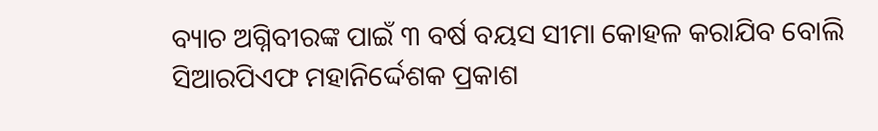ବ୍ୟାଚ ଅଗ୍ନିବୀରଙ୍କ ପାଇଁ ୩ ବର୍ଷ ବୟସ ସୀମା କୋହଳ କରାଯିବ ବୋଲି ସିଆରପିଏଫ ମହାନିର୍ଦ୍ଦେଶକ ପ୍ରକାଶ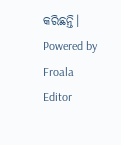କରିଛନ୍ତି।
Powered by Froala Editor